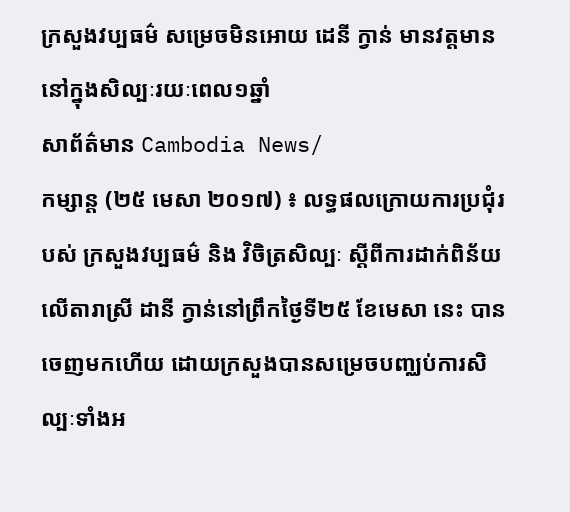ក្រសួងវប្បធម៌ សម្រេចមិនអោយ ដេនី ក្វាន់ មានវត្តមាននៅក្នុងសិល្បៈរយៈពេល១ឆ្នាំ
សាព័ត៌មាន Cambodia News/
កម្សាន្ត (២៥ មេសា ២០១៧) ៖ លទ្ធផលក្រោយការប្រជុំរបស់ ក្រសួងវប្បធម៌ និង វិចិត្រសិល្បៈ ស្តីពីការដាក់ពិន័យលើតារាស្រី ដានី ក្វាន់នៅព្រឹកថ្ងៃទី២៥ ខែមេសា នេះ បានចេញមកហើយ ដោយក្រសួងបានសម្រេចបញ្ឈប់ការសិល្បៈទាំងអ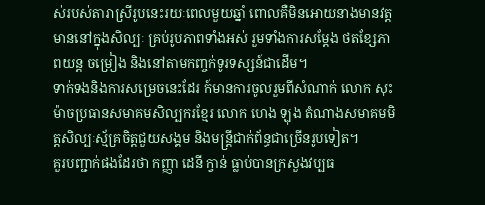ស់របស់តារាស្រីរូបនេះរយៈពេលមួយឆ្នាំ ពោលគឺមិនអោយនាងមានវត្តមាននៅក្នុងសិល្បៈ គ្រប់រូបភាពទាំងអស់ រួមទាំងការសម្តែង ថតខ្សែភាពយន្ត ចម្រៀង និងនៅតាមកញ្ចក់ទូរទស្សន៍ជាដើម។
ទាក់ទងនិងការសម្រេចនេះដែរ ក៍មានការចូលរួមពីសំណាក់ លោក សុះ ម៉ាចប្រធានសមាគមសិល្បករខ្មែរ លោក ហេង ឡុង តំណាងសមាគមមិត្តសិល្បៈស្ម័គ្រចិត្តជួយសង្គម និងមន្រ្តីជាក់ព័ន្ធជាច្រើនរូបទៀត។
គួរបញ្ជាក់ផងដែរថា កញ្ញា ដេនី ក្វាន់ ធ្លាប់បានក្រសួងវប្បធ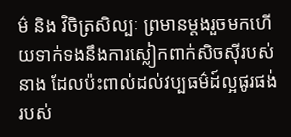ម៌ និង វិចិត្រសិល្បៈ ព្រមានម្តងរួចមកហើយទាក់ទងនឹងការស្លៀកពាក់សិចស៊ីរបស់នាង ដែលប៉ះពាល់ដល់វប្បធម៌ដ៍ល្អផូរផង់របស់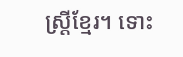ស្ត្រីខ្មែរ។ ទោះ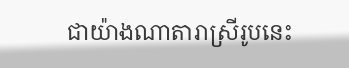ជាយ៉ាងណាតារាស្រីរូបនេះ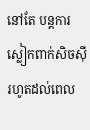នៅតែ បន្តការស្លៀកពាក់សិចស៊ី រហូតដល់ពេល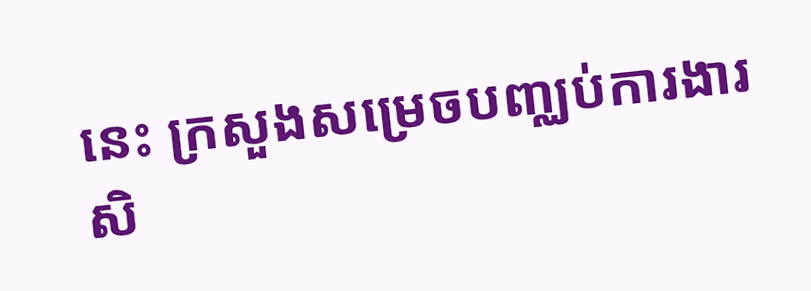នេះ ក្រសួងសម្រេចបញ្ឈប់ការងារសិ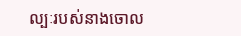ល្បៈរបស់នាងចោល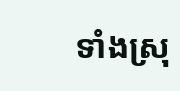ទាំងស្រុ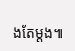ងតែម្តង៕